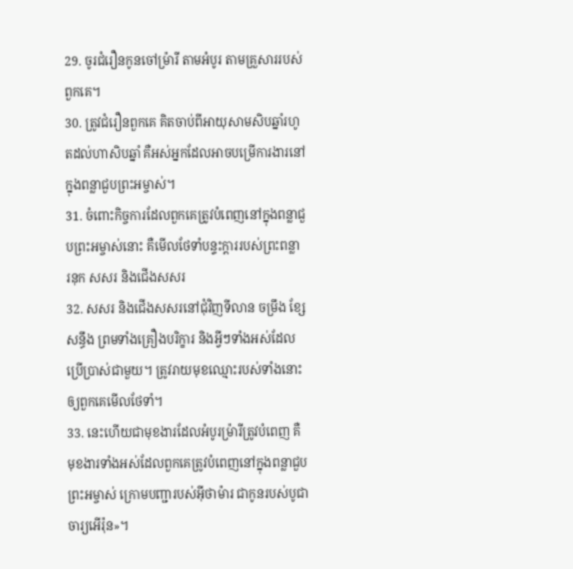29. ចូរជំរឿនកូនចៅម៉្រារី តាមអំបូរ តាមគ្រួសាររបស់ពួកគេ។
30. ត្រូវជំរឿនពួកគេ គិតចាប់ពីអាយុសាមសិបឆ្នាំរហូតដល់ហាសិបឆ្នាំ គឺអស់អ្នកដែលអាចបម្រើការងារនៅក្នុងពន្លាជួបព្រះអម្ចាស់។
31. ចំពោះកិច្ចការដែលពួកគេត្រូវបំពេញនៅក្នុងពន្លាជួបព្រះអម្ចាស់នោះ គឺមើលថែទាំបន្ទះក្ដាររបស់ព្រះពន្លា រនុក សសរ និងជើងសសរ
32. សសរ និងជើងសសរនៅជុំវិញទីលាន ចម្រឹង ខ្សែសន្ធឹង ព្រមទាំងគ្រឿងបរិក្ខារ និងអ្វីៗទាំងអស់ដែលប្រើប្រាស់ជាមួយ។ ត្រូវរាយមុខឈ្មោះរបស់ទាំងនោះ ឲ្យពួកគេមើលថែទាំ។
33. នេះហើយជាមុខងារដែលអំបូរម៉្រារីត្រូវបំពេញ គឺមុខងារទាំងអស់ដែលពួកគេត្រូវបំពេញនៅក្នុងពន្លាជួបព្រះអម្ចាស់ ក្រោមបញ្ជារបស់អ៊ីថាម៉ារ ជាកូនរបស់បូជាចារ្យអើរ៉ុន»។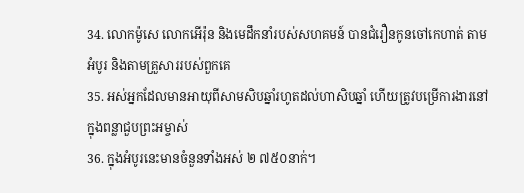34. លោកម៉ូសេ លោកអើរ៉ុន និងមេដឹកនាំរបស់សហគមន៍ បានជំរឿនកូនចៅកេហាត់ តាមអំបូរ និងតាមគ្រួសាររបស់ពួកគេ
35. អស់អ្នកដែលមានអាយុពីសាមសិបឆ្នាំរហូតដល់ហាសិបឆ្នាំ ហើយត្រូវបម្រើការងារនៅក្នុងពន្លាជួបព្រះអម្ចាស់
36. ក្នុងអំបូរនេះមានចំនួនទាំងអស់ ២ ៧៥០នាក់។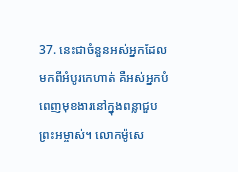37. នេះជាចំនួនអស់អ្នកដែលមកពីអំបូរកេហាត់ គឺអស់អ្នកបំពេញមុខងារនៅក្នុងពន្លាជួបព្រះអម្ចាស់។ លោកម៉ូសេ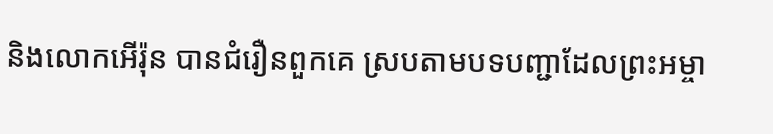និងលោកអើរ៉ុន បានជំរឿនពួកគេ ស្របតាមបទបញ្ជាដែលព្រះអម្ចា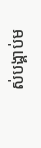ស់បង្គាប់ម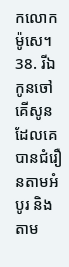កលោកម៉ូសេ។
38. រីឯកូនចៅគើសូនដែលគេបានជំរឿនតាមអំបូរ និងតាម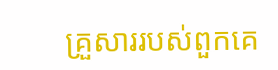គ្រួសាររបស់ពួកគេ